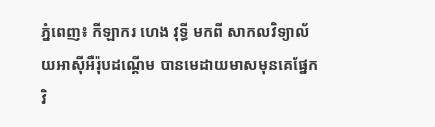ភ្នំពេញ៖ កីឡាករ ហេង វុទ្ធី មកពី សាកលវិទ្យាល័យអាស៊ីអឺរ៉ុបដណ្ដើម បានមេដាយមាសមុនគេផ្នែកវិ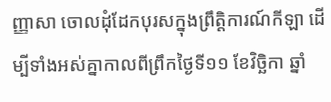ញ្ញាសា ចោលដុំដែកបុរសក្នុងព្រឹត្ដិការណ៍កីឡា ដើម្បីទាំងអស់គ្នាកាលពីព្រឹកថ្ងៃទី១១ ខែវិច្ឆិកា ឆ្នាំ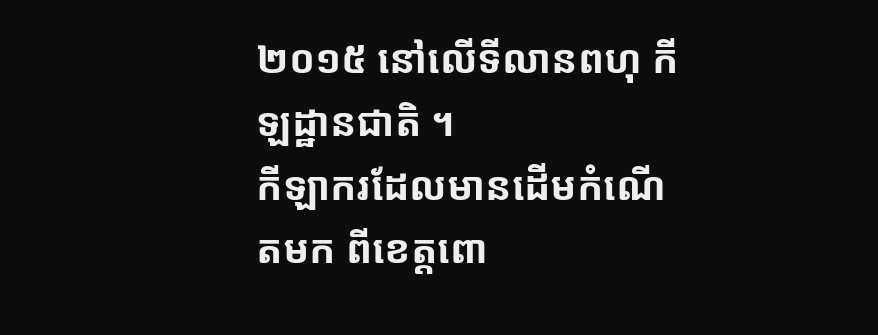២០១៥ នៅលើទីលានពហុ កីឡដ្ឋានជាតិ ។
កីឡាករដែលមានដើមកំណើតមក ពីខេត្ដពោ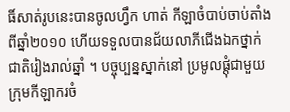ធិ៍សាត់រូបនេះបានចូលហ្វឹក ហាត់ កីឡាចំបាប់ចាប់តាំងពីឆ្នាំ២០១០ ហើយទទួលបានជ័យលាភីជើងឯកថ្នាក់ ជាតិរៀងរាល់ឆ្នាំ ។ បច្ចុប្បន្នស្នាក់នៅ ប្រមូលផ្ដុំជាមួយក្រុមកីឡាករចំ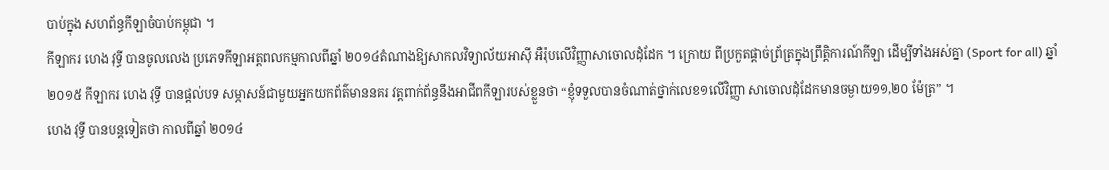បាប់ក្នុង សហព័ន្ធកីឡាចំបាប់កម្ពុជា ។
កីឡាករ ហេង វុទ្ធី បានចូលលេង ប្រភេទកីឡាអត្ដពលកម្មកាលពីឆ្នាំ ២០១៤តំណាងឱ្យសាកលវិទ្យាល័យអាស៊ី អឺរ៉ុបលើវិញ្ញាសាចោលដុំដែក ។ ក្រោយ ពីប្រកួតផ្ដាច់ព្រ័ត្រក្នុងព្រឹត្ដិការណ៍កីឡា ដើម្បីទាំងអស់គ្នា (Sport for all) ឆ្នាំ ២០១៥ កីឡាករ ហេង វុទ្ធី បានផ្ដល់បទ សម្ភាសន៍ជាមួយអ្នកយកព័ត៌មាននគរ វត្ដពាក់ព័ន្ធនឹងអាជីពកីឡារបស់ខ្លួនថា “ខ្ញុំទទួលបានចំណាត់ថ្នាក់លេខ១លើវិញ្ញា សាចោលដុំដែកមានចម្ងាយ១១,២០ ម៉ែត្រ” ។
ហេង វុទ្ធី បានបន្ដទៀតថា កាលពីឆ្នាំ ២០១៤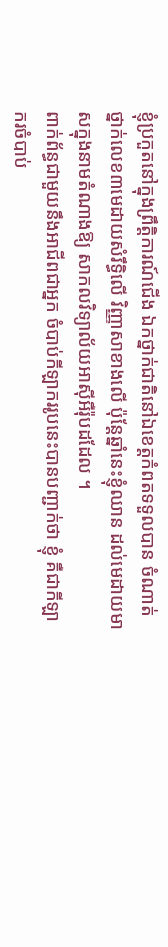ខ្ញុំប្រកួតនៅក្នុងព្រឹត្ដិការណ៍ជើង ឯកថ្នាក់ជាតិនៅឯខេត្ដកំពតទទួលបាន ចំណាត់ថ្នាក់លេខ៣មេដាយសំរឹទ្ធិលើ វិញ្ញាសាខាងលើ ប៉ុន្ដែឆ្នាំនេះខ្ញុំឈាន ដល់មេដាយមាសក្នុងនាមតំណាងឱ្យ សាកលវិទ្យាល័យអាស៊ីអឺរ៉ុបដដែល ។
ពាក់ព័ន្ធជាមួយនឹងអាជីពជាអ្នក ចំបាប់កីឡាកររូបនេះបានបញ្ជាក់ថា ខ្ញុំ គឺជាកីឡាករចំបាប់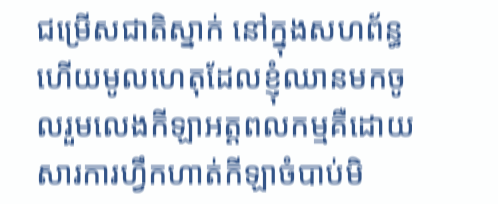ជម្រើសជាតិស្នាក់ នៅក្នុងសហព័ន្ធហើយមូលហេតុដែលខ្ញុំឈានមកចូលរួមលេងកីឡាអត្ដពលកម្មគឺដោយសារការហ្វឹកហាត់កីឡាចំបាប់មិ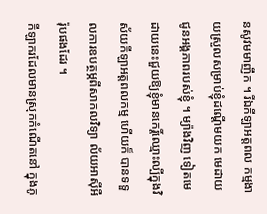នសូវមមាញឹក ។ រីឯកីឡាអត្ដពល កម្មងាយស្រួលសម្រាប់ខ្ញុំដណ្ដើមយក មេដាយជូនអង្គភាពរបស់ខ្ញុំ ។ ម្យ៉ាងវិញ ទៀតមេដាយនេះជួយឱ្យខ្ញុំមានកេរ្ដិ៍ឈ្មោះល្បីក្នុងវិស័យកីឡាអត្ដពលកម្ម ហើយក៏ បានទទួលការឧបត្ថម្ភពីសាកលវិទ្យា ល័យអាស៊ីអឺរ៉ុបផងដែរ ។
កីឡាករដែលមានស្រុកកំណើតនៅ ក្នុងភូ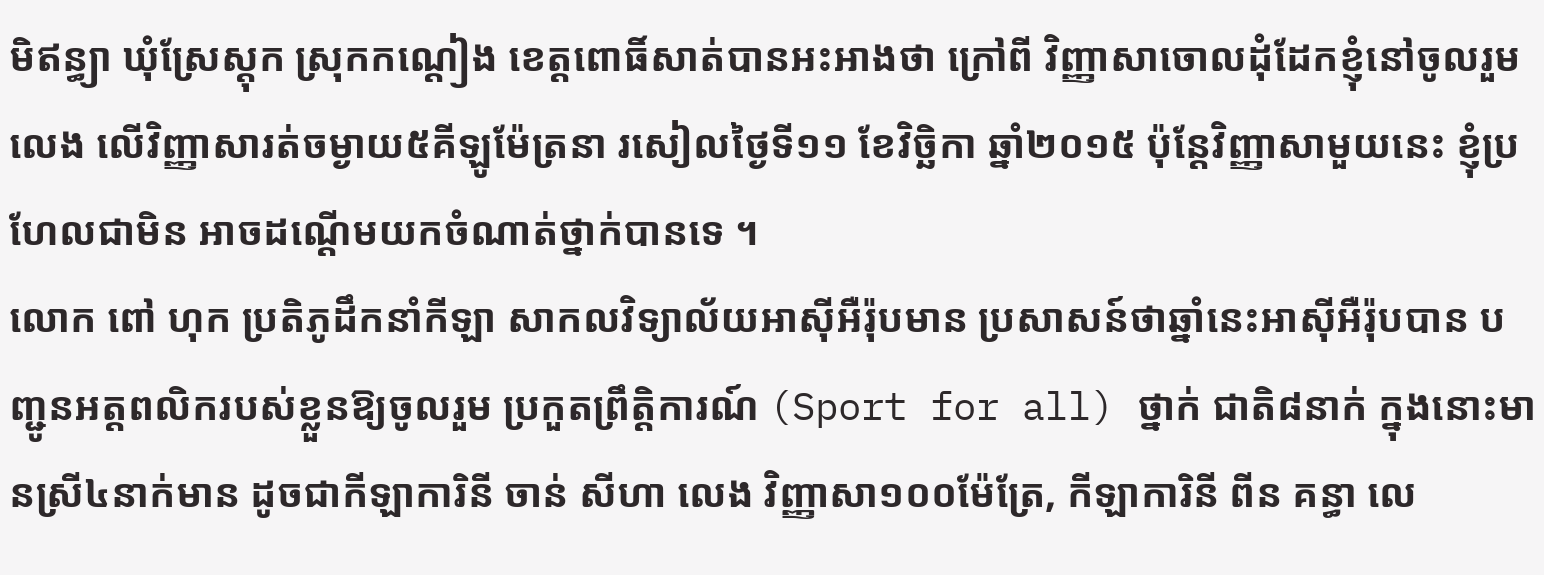មិឥន្ធ្យា ឃុំស្រែស្ដុក ស្រុកកណ្ដៀង ខេត្ដពោធិ៍សាត់បានអះអាងថា ក្រៅពី វិញ្ញាសាចោលដុំដែកខ្ញុំនៅចូលរួមលេង លើវិញ្ញាសារត់ចម្ងាយ៥គីឡូម៉ែត្រនា រសៀលថ្ងៃទី១១ ខែវិច្ឆិកា ឆ្នាំ២០១៥ ប៉ុន្ដែវិញ្ញាសាមួយនេះ ខ្ញុំប្រហែលជាមិន អាចដណ្ដើមយកចំណាត់ថ្នាក់បានទេ ។
លោក ពៅ ហុក ប្រតិភូដឹកនាំកីឡា សាកលវិទ្យាល័យអាស៊ីអឺរ៉ុបមាន ប្រសាសន៍ថាឆ្នាំនេះអាស៊ីអឺរ៉ុបបាន បញ្ជូនអត្ដពលិករបស់ខ្លួនឱ្យចូលរួម ប្រកួតព្រឹត្ដិការណ៍ (Sport for all) ថ្នាក់ ជាតិ៨នាក់ ក្នុងនោះមានស្រី៤នាក់មាន ដូចជាកីឡាការិនី ចាន់ សីហា លេង វិញ្ញាសា១០០ម៉ែត្រែ, កីឡាការិនី ពីន គន្ធា លេ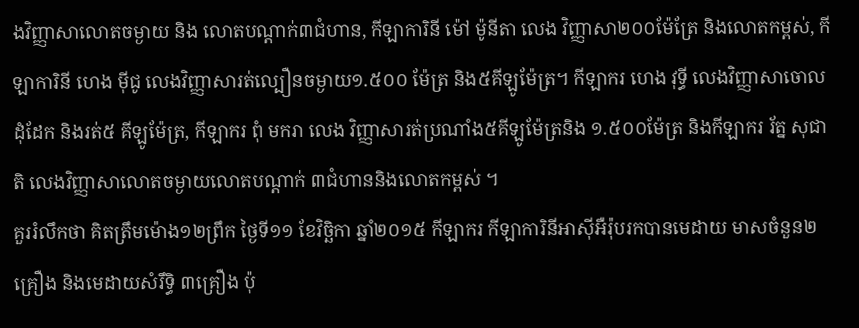ងវិញ្ញាសាលោតចម្ងាយ និង លោតបណ្ដាក់៣ជំហាន, កីឡាការិនី ម៉ៅ ម៉ូនីតា លេង វិញ្ញាសា២០០ម៉ែត្រែ និងលោតកម្ពស់, កីឡាការិនី ហេង ម៉ីជូ លេងវិញ្ញាសារត់ល្បឿនចម្ងាយ១.៥០០ ម៉ែត្រ និង៥គីឡូម៉ែត្រ។ កីឡាករ ហេង វុទ្ធី លេងវិញ្ញាសាចោលដុំដែក និងរត់៥ គីឡូម៉ែត្រ, កីឡាករ ពុំ មករា លេង វិញ្ញាសារត់ប្រណាំង៥គីឡូម៉ែត្រនិង ១.៥០០ម៉ែត្រ និងកីឡាករ រ័ត្ន សុជាតិ លេងវិញ្ញាសាលោតចម្ងាយលោតបណ្ដាក់ ៣ជំហាននិងលោតកម្ពស់ ។
គួររំលឹកថា គិតត្រឹមម៉ោង១២ព្រឹក ថ្ងៃទី១១ ខែវិច្ឆិកា ឆ្នាំ២០១៥ កីឡាករ កីឡាការិនីអាស៊ីអឺរ៉ុបរកបានមេដាយ មាសចំនួន២គ្រឿង និងមេដាយសំរឹទ្ធិ ៣គ្រឿង ប៉ុ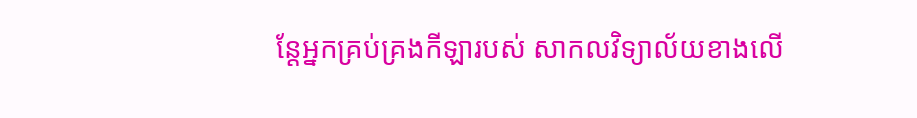ន្ដែអ្នកគ្រប់គ្រងកីឡារបស់ សាកលវិទ្យាល័យខាងលើ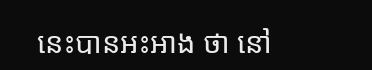នេះបានអះអាង ថា នៅ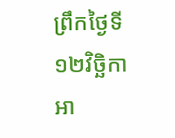ព្រឹកថ្ងៃទី១២វិច្ឆិកា អា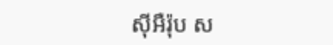ស៊ីអឺរ៉ុប ស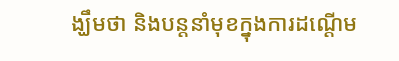ង្ឃឹមថា និងបន្ដនាំមុខក្នុងការដណ្ដើម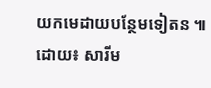យកមេដាយបន្ថែមទៀតន ៕
ដោយ៖ សារីម